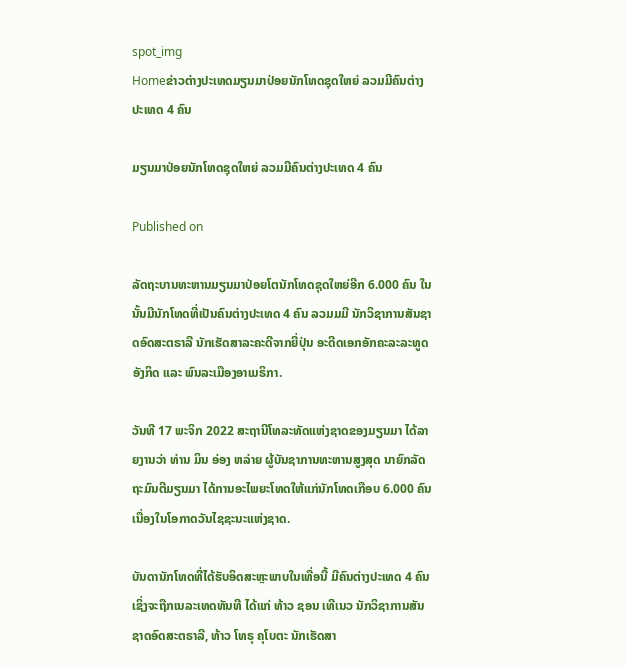spot_img
Homeຂ່າວຕ່າງປະເທດມຽນມາປ່ອຍນັກໂທດຊຸດໃຫຍ່ ລວມມີຄົນຕ່າງປະເທດ 4 ຄົນ

ມຽນມາປ່ອຍນັກໂທດຊຸດໃຫຍ່ ລວມມີຄົນຕ່າງປະເທດ 4 ຄົນ

Published on

ລັດຖະບານທະຫານມຽນມາປ່ອຍໂຕນັກໂທດຊຸດໃຫຍ່ອີກ 6.000 ຄົນ ໃນນັ້ນມີນັກໂທດທີ່ເປັນຄົນຕ່າງປະເທດ 4 ຄົນ ລວມມມີ ນັກວິຊາການສັນຊາດອົດສະຕຣາລີ ນັກເຮັດສາລະຄະດີຈາກຍີ່ປຸ່ນ ອະດີດເອກອັກຄະລະລະທູດອັງກິດ ແລະ ພົນລະເມືອງອາເມຣິກາ.

ວັນທີ 17 ພະຈິກ 2022 ສະຖານີໂທລະທັດແຫ່ງຊາດຂອງມຽນມາ ໄດ້ລາຍງານວ່າ ທ່ານ ມິນ ອ່ອງ ຫລ່າຍ ຜູ້ບັນຊາການທະຫານສູງສຸດ ນາຍົກລັດຖະມົນຕີມຽນມາ ໄດ້ການອະໄພຍະໂທດໃຫ້ແກ່ນັກໂທດເກືອບ 6.000 ຄົນເນື່ອງໃນໂອກາດວັນໄຊຊະນະແຫ່ງຊາດ.

ບັນດານັກໂທດທີ່ໄດ້ຮັບອິດສະຫຼະພາບໃນເທື່ອນີ້ ມີຄົນຕ່າງປະເທດ 4 ຄົນ ເຊິ່ງຈະຖືກເນລະເທດທັນທີ ໄດ້ແກ່ ທ້າວ ຊອນ ເທີເນວ ນັກວິຊາການສັນຊາດອົດສະຕຣາລີ, ທ້າວ ໂທຣຸ ຄຸໂບຕະ ນັກເຮັດສາ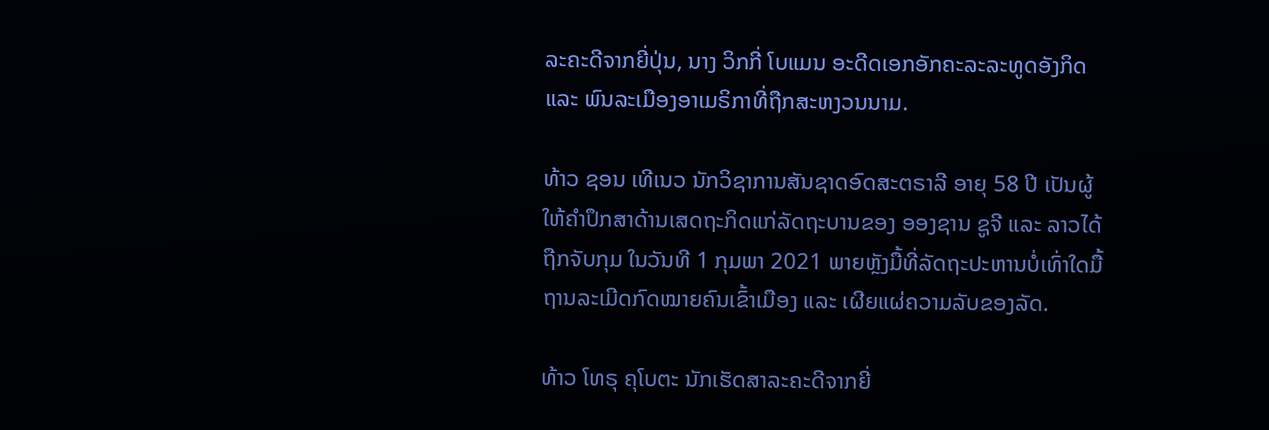ລະຄະດີຈາກຍີ່ປຸ່ນ, ນາງ ວິກກີ່ ໂບແມນ ອະດີດເອກອັກຄະລະລະທູດອັງກິດ ແລະ ພົນລະເມືອງອາເມຣິກາທີ່ຖືກສະຫງວນນາມ.

ທ້າວ ຊອນ ເທີເນວ ນັກວິຊາການສັນຊາດອົດສະຕຣາລີ ອາຍຸ 58 ປີ ເປັນຜູ້ໃຫ້ຄຳປຶກສາດ້ານເສດຖະກິດແກ່ລັດຖະບານຂອງ ອອງຊານ ຊູຈີ ແລະ ລາວໄດ້ຖືກຈັບກຸມ ໃນວັນທີ 1 ກຸມພາ 2021 ພາຍຫຼັງມື້ທີ່ລັດຖະປະຫານບໍ່ເທົ່າໃດມື້ ຖານລະເມີດກົດໝາຍຄົນເຂົ້າເມືອງ ແລະ ເຜີຍແຜ່ຄວາມລັບຂອງລັດ.

ທ້າວ ໂທຣຸ ຄຸໂບຕະ ນັກເຮັດສາລະຄະດີຈາກຍີ່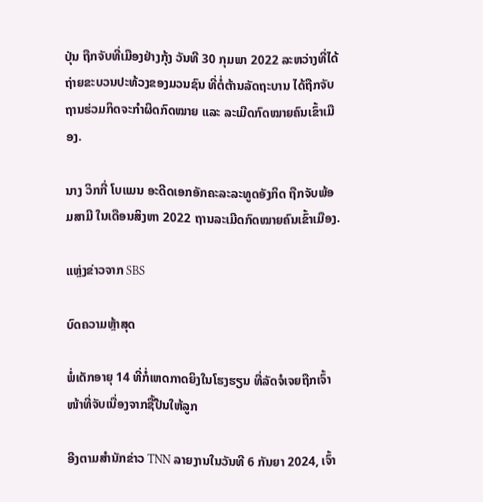ປຸ່ນ ຖືກຈັບທີ່ເມືອງຢ່າງກຸ້ງ ວັນທີ 30 ກຸມພາ 2022 ລະຫວ່າງທີ່ໄດ້ຖ່າຍຂະບວນປະທ້ວງຂອງມວນຊົນ ທີ່ຕໍ່ຕ້ານລັດຖະບານ ໄດ້ຖືກຈັບຖານຮ່ວມກິດຈະກຳຜິດກົດໝາຍ ແລະ ລະເມີດກົດໝາຍຄົນເຂົ້າເມືອງ.

ນາງ ວິກກີ່ ໂບແມນ ອະດີດເອກອັກຄະລະລະທູດອັງກິດ ຖືກຈັບພ້ອມສາມີ ໃນເດືອນສິງຫາ 2022 ຖານລະເມີດກົດໝາຍຄົນເຂົ້າເມືອງ.

ແຫຼ່ງຂ່າວຈາກ SBS

ບົດຄວາມຫຼ້າສຸດ

ພໍ່ເດັກອາຍຸ 14 ທີ່ກໍ່ເຫດກາດຍິງໃນໂຮງຮຽນ ທີ່ລັດຈໍເຈຍຖືກເຈົ້າໜ້າທີ່ຈັບເນື່ອງຈາກຊື້ປືນໃຫ້ລູກ

ອີງຕາມສຳນັກຂ່າວ TNN ລາຍງານໃນວັນທີ 6 ກັນຍາ 2024, ເຈົ້າ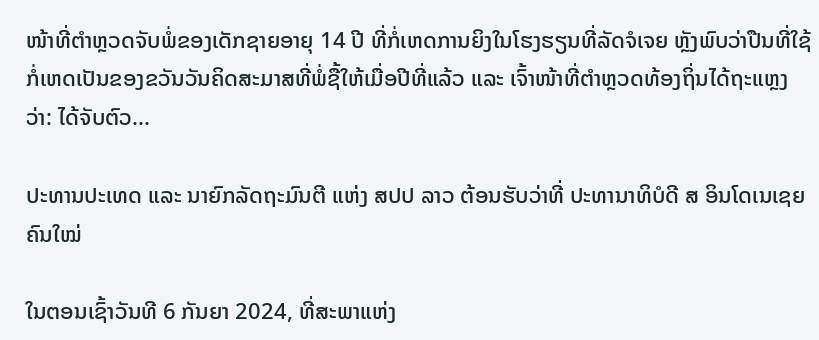ໜ້າທີ່ຕຳຫຼວດຈັບພໍ່ຂອງເດັກຊາຍອາຍຸ 14 ປີ ທີ່ກໍ່ເຫດການຍິງໃນໂຮງຮຽນທີ່ລັດຈໍເຈຍ ຫຼັງພົບວ່າປືນທີ່ໃຊ້ກໍ່ເຫດເປັນຂອງຂວັນວັນຄິດສະມາສທີ່ພໍ່ຊື້ໃຫ້ເມື່ອປີທີ່ແລ້ວ ແລະ ເຈົ້າໜ້າທີ່ຕຳຫຼວດທ້ອງຖິ່ນໄດ້ຖະແຫຼງວ່າ: ໄດ້ຈັບຕົວ...

ປະທານປະເທດ ແລະ ນາຍົກລັດຖະມົນຕີ ແຫ່ງ ສປປ ລາວ ຕ້ອນຮັບວ່າທີ່ ປະທານາທິບໍດີ ສ ອິນໂດເນເຊຍ ຄົນໃໝ່

ໃນຕອນເຊົ້າວັນທີ 6 ກັນຍາ 2024, ທີ່ສະພາແຫ່ງ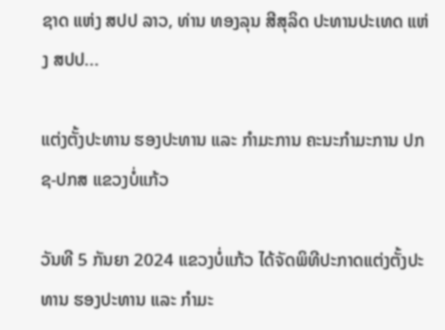ຊາດ ແຫ່ງ ສປປ ລາວ, ທ່ານ ທອງລຸນ ສີສຸລິດ ປະທານປະເທດ ແຫ່ງ ສປປ...

ແຕ່ງຕັ້ງປະທານ ຮອງປະທານ ແລະ ກຳມະການ ຄະນະກຳມະການ ປກຊ-ປກສ ແຂວງບໍ່ແກ້ວ

ວັນທີ 5 ກັນຍາ 2024 ແຂວງບໍ່ແກ້ວ ໄດ້ຈັດພິທີປະກາດແຕ່ງຕັ້ງປະທານ ຮອງປະທານ ແລະ ກຳມະ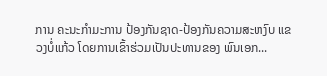ການ ຄະນະກຳມະການ ປ້ອງກັນຊາດ-ປ້ອງກັນຄວາມສະຫງົບ ແຂວງບໍ່ແກ້ວ ໂດຍການເຂົ້າຮ່ວມເປັນປະທານຂອງ ພົນເອກ...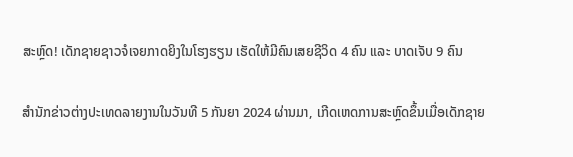ສະຫຼົດ! ເດັກຊາຍຊາວຈໍເຈຍກາດຍິງໃນໂຮງຮຽນ ເຮັດໃຫ້ມີຄົນເສຍຊີວິດ 4 ຄົນ ແລະ ບາດເຈັບ 9 ຄົນ

ສຳນັກຂ່າວຕ່າງປະເທດລາຍງານໃນວັນທີ 5 ກັນຍາ 2024 ຜ່ານມາ, ເກີດເຫດການສະຫຼົດຂຶ້ນເມື່ອເດັກຊາຍ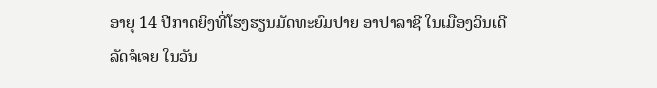ອາຍຸ 14 ປີກາດຍິງທີ່ໂຮງຮຽນມັດທະຍົມປາຍ ອາປາລາຊີ ໃນເມືອງວິນເດີ ລັດຈໍເຈຍ ໃນວັນ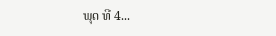ພຸດ ທີ 4...